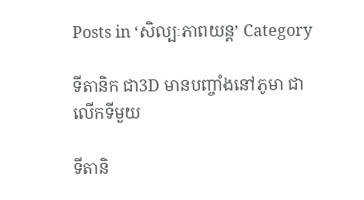Posts in ‘សិល្បៈភាពយន្ដ’ Category

ទីតានិក ជា3D មានបញ្ចាំងនៅភូមា ជាលើកទីមួយ

ទីតានិ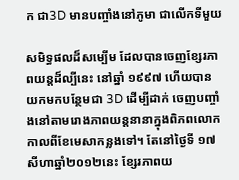ក ជា3D មានបញ្ចាំងនៅភូមា ជាលើកទីមួយ

សមិទ្ធផលដ៏សម្បើម ដែលបានចេញខ្សែរភាពយន្ដដ៏ល្បីនេះ នៅឆ្នាំ ១៩៩៧ ហើយបានយកមកបន្ថែមជា 3D ដើម្បីដាក់ ចេញបញ្ចាំងនៅតាមរោងភាពយន្ដនានាក្នុងពិភពលោក កាលពីខែមេសាកន្លងទៅ។ តែនៅថ្ងៃទី ១៧សីហាឆ្នាំ២០១២នេះ ខ្សែរភាពយ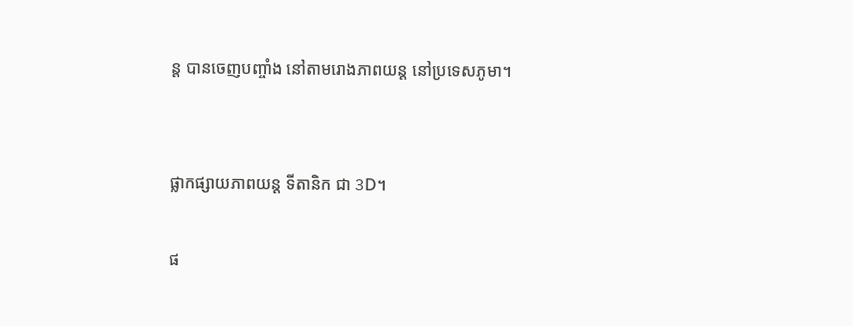ន្ដ បានចេញបញ្ចាំង នៅតាមរោងភាពយន្ដ នៅប្រទេសភូមា។


ផ្លាកផ្សាយភាពយន្ដ ទីតានិក ជា 3D។

ផ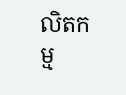លិតកម្ម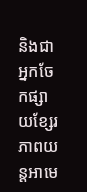និងជាអ្នកចែកផ្សាយខ្សែរភាពយន្ដអាមេ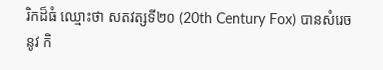រិកដ៏ធំ ឈ្មោះថា សតវត្សទី២០ (20th Century Fox) បានសំរេចនូវ កិ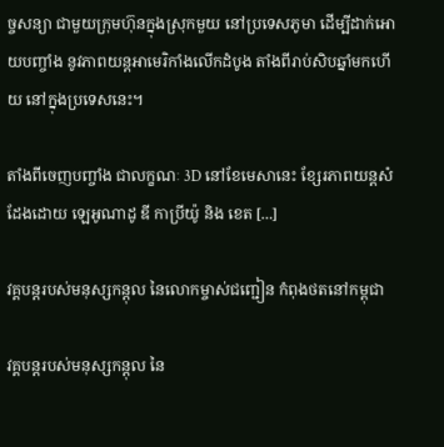ច្ចសន្យា ជាមួយក្រុមហ៊ុនក្នុងស្រុកមួយ នៅប្រទេសភូមា ដើម្បីដាក់អោយបញ្ចាំង នូវភាពយន្ដអាមេរិកាំងលើកដំបូង តាំងពីរាប់សិបឆ្នាំមកហើយ នៅក្នុងប្រទេសនេះ។

តាំងពីចេញបញ្ចាំង ជាលក្ខណៈ 3D នៅខែមេសានេះ ខ្សែរភាពយន្ដសំដែងដោយ ឡេអូណាដូ ឌី កាប្រីយ៉ូ និង ខេត [...]

វគ្គបន្តរបស់មនុស្សកន្តុល នៃលោកម្ចាស់ជញ្ជៀន កំពុងថតនៅកម្ពុជា

វគ្គបន្តរបស់មនុស្សកន្តុល នៃ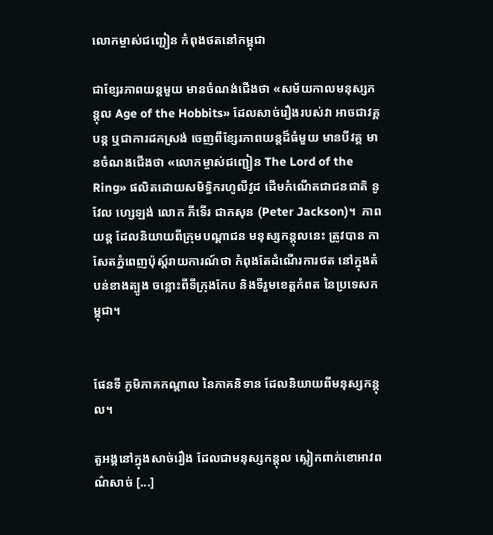លោកម្ចាស់ជញ្ជៀន កំពុងថតនៅកម្ពុជា

ជាខ្សែរភាពយន្ដមួយ មានចំណង់ជើងថា «សម័យកាលមនុស្សកន្តុល Age of the Hobbits» ដែលសាច់រឿងរបស់វា អាចជាវគ្គបន្ត ឬជាការដកស្រង់ ចេញពីខ្សែរភាពយន្ដដ៏ធំមួយ មានបីវគ្គ មានចំណងជើងថា «លោកម្ចាស់ជញ្ជៀន The Lord of the Ring» ផលិតដោយសមិទ្ធិករហូលីវូដ ដើមកំណើតជាជនជាតិ នូវែល ហ្សេឡង់ លោក ភីទើរ ជាកសុន (Peter Jackson)។  ភាពយន្ដ ដែលនិយាយពីក្រុមបណ្ដាជន មនុស្សកន្តុលនេះ ត្រូវបាន កាសែតភ្នំពេញប៉ុស្ដ៍រាយការណ៍ថា កំពុងតែដំណើរការថត នៅក្នុងតំបន់ខាងត្បូង ចន្លោះពីទីក្រុងកែប និងទីរួមខេត្តកំពត នៃប្រទេសកម្ពុជា។


ផែនទី ភូមិភាគកណ្ដាល នៃភាគនិទាន ដែលនិយាយពីមនុស្សកន្តុល។

តួអង្គនៅក្នុងសាច់រឿង ដែលជាមនុស្សកន្តុល ស្លៀកពាក់ខោអាវពណ៌សាច់ [...]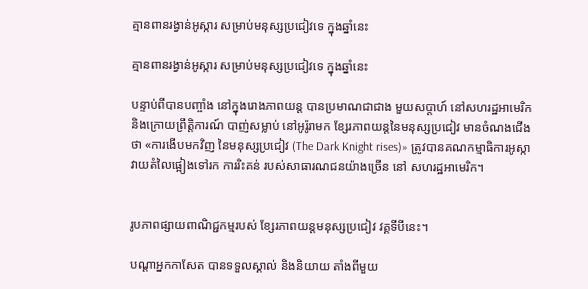គ្មានពានរង្វាន់អូស្ការ សម្រាប់មនុស្សប្រជៀវទេ ក្នុងឆ្នាំនេះ

គ្មានពានរង្វាន់អូស្ការ សម្រាប់មនុស្សប្រជៀវទេ ក្នុងឆ្នាំនេះ

បន្ទាប់ពីបានបញ្ចាំង នៅក្នុងរោងភាពយន្ដ បានប្រមាណជាជាង មួយសប្ដាហ៍ នៅសហរដ្ឋអាមេរិក និងក្រោយព្រឹត្តិការណ៍ បាញ់សម្លាប់ នៅអូរ៉ូរាមក ខ្សែរភាពយន្ដនៃមនុស្សប្រជៀវ មានចំណងជើងថា «ការងើបមកវិញ នៃមនុស្សប្រជៀវ (The Dark Knight rises)» ត្រូវបានគណកម្មាធិការអូស្កា វាយតំលៃផ្អៀងទៅរក ការរិះគន់ របស់សាធារណជនយ៉ាងច្រើន នៅ សហរដ្ឋអាមេរិក។


រូបភាពផ្សាយពាណិជ្ជកម្មរបស់ ខ្សែរភាពយន្ដមនុស្សប្រជៀវ វគ្គទីបីនេះ។

បណ្ដាអ្នកកាសែត បានទទួលស្គាល់ និងនិយាយ តាំងពីមួយ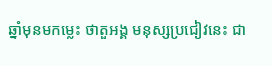ឆ្នាំមុនមកម្លេះ ថាតួអង្គ មនុស្សប្រជៀវនេះ ជា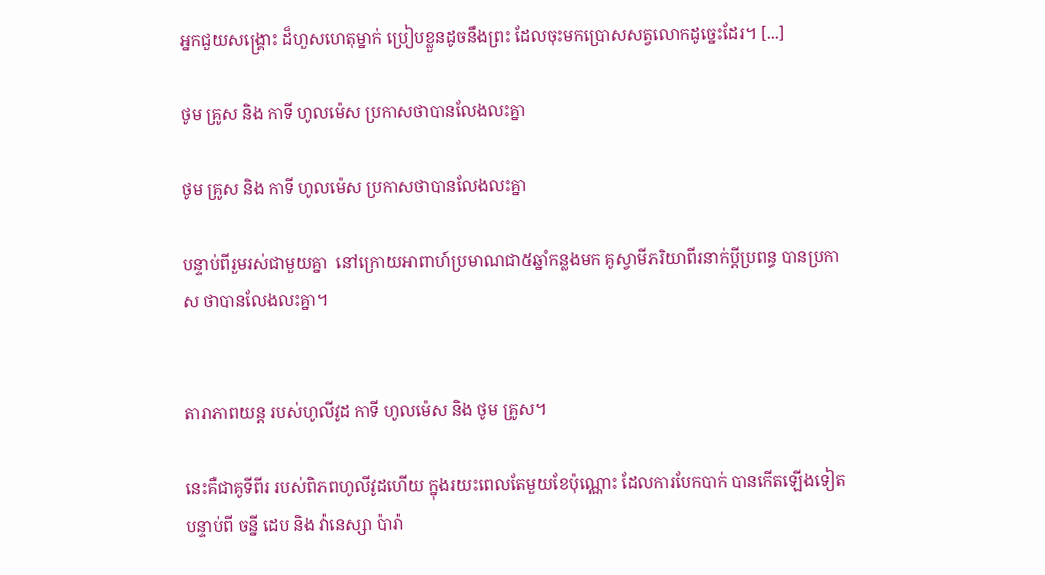អ្នកជួយសង្គ្រោះ ដ៏ហួសហេតុម្នាក់ ប្រៀបខ្លួនដូចនឹងព្រះ ដែលចុះមកប្រោសសត្វលោកដូច្នេះដែរ។ [...]

ថូម គ្រូស និង កាទី ហូលម៉េស ប្រកាសថាបានលែងលះគ្នា

ថូម គ្រូស និង កាទី ហូលម៉េស ប្រកាសថាបានលែងលះគ្នា

បន្ទាប់ពីរួមរស់ជាមួយគ្នា  នៅក្រោយអាពាហ៍ប្រមាណជា៥ឆ្នាំកន្លងមក គូស្វាមីភរិយាពីរនាក់ប្ដីប្រពន្ធ បានប្រកាស ថាបានលែងលះគ្នា។


តារាភាពយន្ដ របស់ហូលីវូដ កាទី ហូលម៉េស និង ថូម គ្រូស។

នេះគឺជាគូទីពីរ របស់ពិភពហូលីវូដហើយ ក្នុងរយះពេលតែមួយខែប៉ុណ្ណោះ ដែលការបែកបាក់ បានកើតឡើងទៀតបន្ទាប់ពី ចន្នី ដេប និង វ៉ានេស្សា ប៉ារ៉ា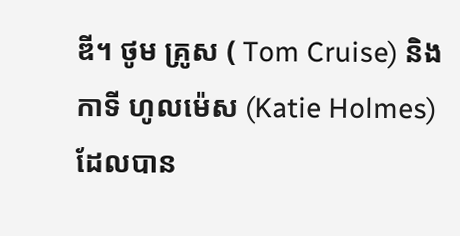ឌី។ ថូម គ្រូស ( Tom Cruise) និង កាទី ហូលម៉េស (Katie Holmes) ដែលបាន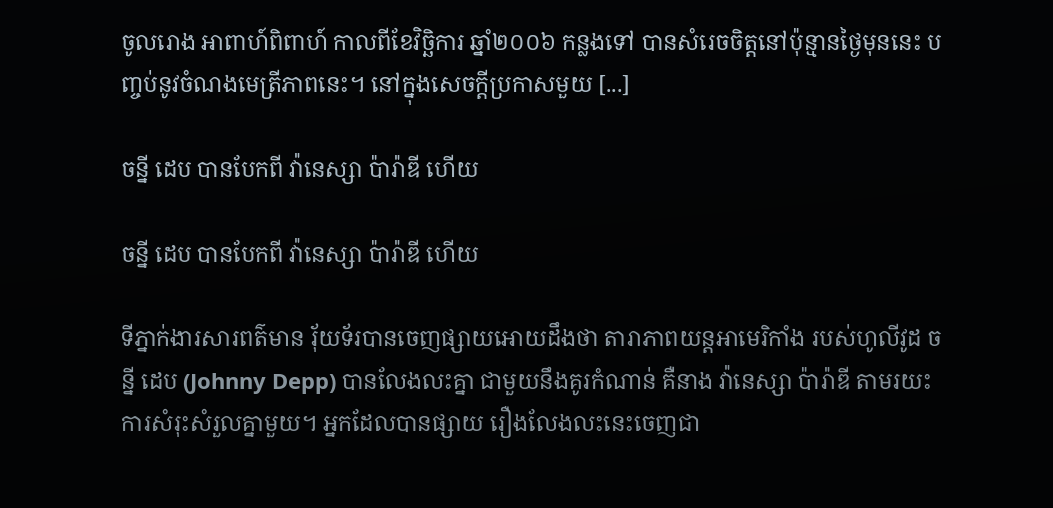ចូលរោង អាពាហ៍ពិពាហ៍ កាលពីខែវិច្ឆិការ ឆ្នាំ២០០៦ កន្លងទៅ បានសំរេចចិត្តនៅប៉ុន្មានថ្ងៃមុននេះ បញ្ចប់នូវចំណងមេត្រីភាពនេះ។ នៅក្នុងសេចក្ដីប្រកាសមួយ [...]

ចន្នី ដេប បានបែកពី វ៉ានេស្សា ប៉ារ៉ាឌី ហើយ

ចន្នី ដេប បានបែកពី វ៉ានេស្សា ប៉ារ៉ាឌី ហើយ

ទីភ្នាក់ងារសារពត៌មាន រ៉័យទ័របានចេញផ្សាយអោយដឹងថា តារាភាពយន្ដអាមេរិកាំង របស់ហូលីវូដ ចន្នី ដេប (Johnny Depp) បានលែងលះគ្នា ជាមួយនឹងគូរកំណាន់ គឺនាង វ៉ានេស្សា ប៉ារ៉ាឌី តាមរយះការសំរុះសំរួលគ្នាមួយ។ អ្នកដែលបានផ្សាយ រឿងលែងលះនេះចេញជា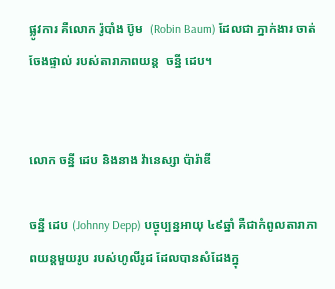ផ្លូវការ គឺលោក រ៉ូបាំង ប៊ូម  (Robin Baum) ដែលជា ភ្នាក់ងារ ចាត់ចែងផ្ទាល់ របស់តារាភាពយន្ត  ចន្នី ដេប។


លោក ចន្នី ដេប និងនាង វ៉ានេស្សា ប៉ារ៉ាឌី

ចន្នី ដេប (Johnny Depp) បច្ចុប្បន្នអាយុ ៤៩ឆ្នាំ គឺជាកំពូលតារាភាពយន្ដមួយរូប របស់ហូលីរូដ ដែលបានសំដែងក្នុ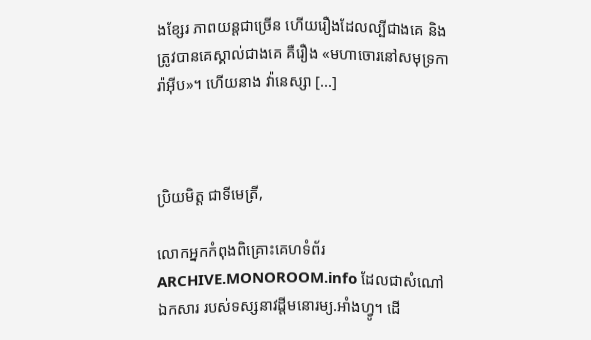ងខ្សែរ ភាពយន្ដជាច្រើន ហើយរឿងដែលល្បីជាងគេ និងត្រូវបានគេស្គាល់ជាងគេ គឺរឿង «មហាចោរនៅសមុទ្រការ៉ាអ៊ីប»។ ហើយនាង វ៉ានេស្សា [...]



ប្រិយមិត្ត ជាទីមេត្រី,

លោកអ្នកកំពុងពិគ្រោះគេហទំព័រ ARCHIVE.MONOROOM.info ដែលជាសំណៅឯកសារ របស់ទស្សនាវដ្ដីមនោរម្យ.អាំងហ្វូ។ ដើ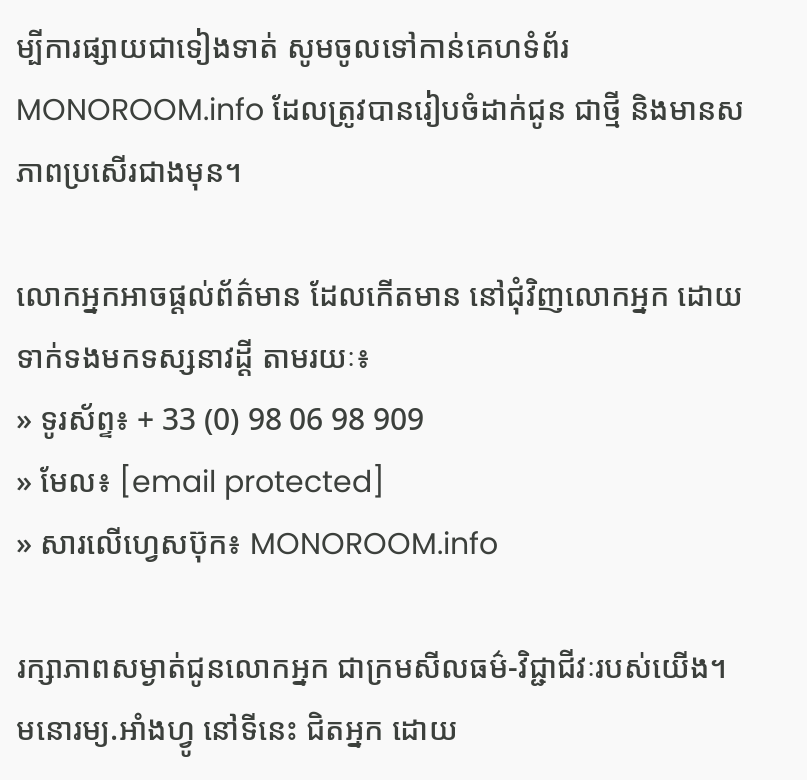ម្បីការផ្សាយជាទៀងទាត់ សូមចូលទៅកាន់គេហទំព័រ MONOROOM.info ដែលត្រូវបានរៀបចំដាក់ជូន ជាថ្មី និងមានសភាពប្រសើរជាងមុន។

លោកអ្នកអាចផ្ដល់ព័ត៌មាន ដែលកើតមាន នៅជុំវិញលោកអ្នក ដោយទាក់ទងមកទស្សនាវដ្ដី តាមរយៈ៖
» ទូរស័ព្ទ៖ + 33 (0) 98 06 98 909
» មែល៖ [email protected]
» សារលើហ្វេសប៊ុក៖ MONOROOM.info

រក្សាភាពសម្ងាត់ជូនលោកអ្នក ជាក្រមសីលធម៌-វិជ្ជាជីវៈរបស់យើង។ មនោរម្យ.អាំងហ្វូ នៅទីនេះ ជិតអ្នក ដោយ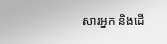សារអ្នក និងដើ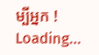ម្បីអ្នក !
Loading...